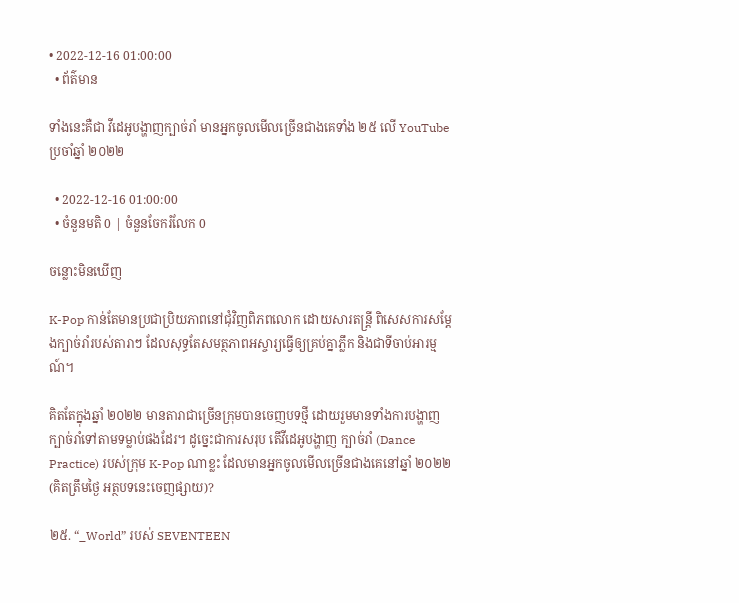• 2022-12-16 01:00:00
  • ព័ត៌មាន

ទាំងនេះគឺជា វីដេអូបង្ហាញក្បាច់រាំ មានអ្នកចូលមើលច្រើនជាងគេទាំង ២៥ លើ YouTube ប្រចាំឆ្នាំ ២០២២

  • 2022-12-16 01:00:00
  • ចំនួនមតិ 0 | ចំនួនចែករំលែក 0

ចន្លោះមិនឃើញ

K-Pop កាន់តែមានប្រជាប្រិយភាពនៅជុំវិញពិភពលោក ដោយសារតន្ត្រី ពិសេសការសម្ដែងក្បាច់រាំរបស់តារាៗ ដែលសុទ្ធតែសមត្ថភាពអស្ចារ្យធ្វើឲ្យគ្រប់គ្នាភ្លឹក និងជាទីចាប់អារម្មណ៍។

គិតតែក្នុងឆ្នាំ ២០២២ មានតារាជាច្រើនក្រុមបានចេញបទថ្មី ដោយរួមមានទាំងការបង្ហាញក្បាច់រាំទៅតាមទម្លាប់ផងដែរ។ ដូច្នេះជាការសរុប តើវីដេអូបង្ហាញ ក្បាច់រាំ (Dance Practice) របស់ក្រុម K-Pop ណាខ្លះ ដែលមានអ្នកចូលមើលច្រើនជាងគេនៅឆ្នាំ ២០២២ (គិតត្រឹមថ្ងៃ អត្ថបទនេះចេញផ្សាយ)?

២៥. “_World” របស់ SEVENTEEN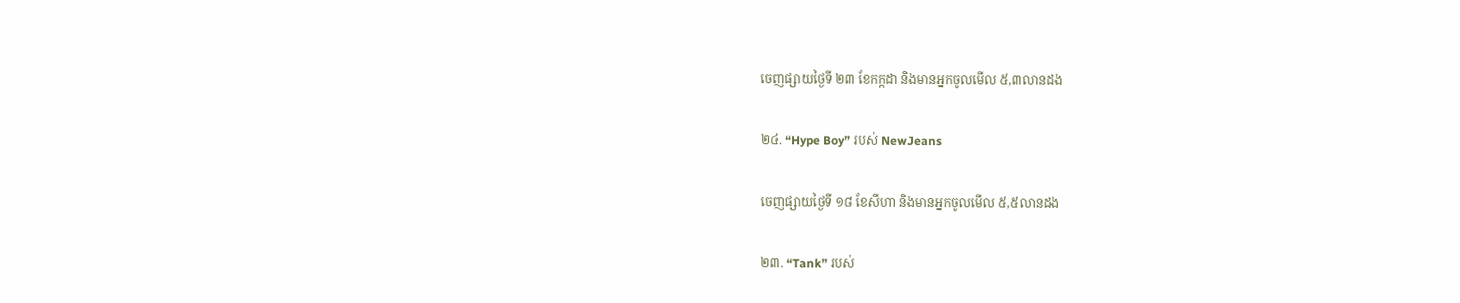ចេញផ្សាយថ្ងៃទី ២៣ ខែកក្កដា និងមានអ្នកចូលមើល ៥,៣លានដង

២៤. “Hype Boy” របស់ NewJeans

ចេញផ្សាយថ្ងៃទី ១៨ ខែសីហា និងមានអ្នកចូលមើល ៥,៥លានដង

២៣. “Tank” របស់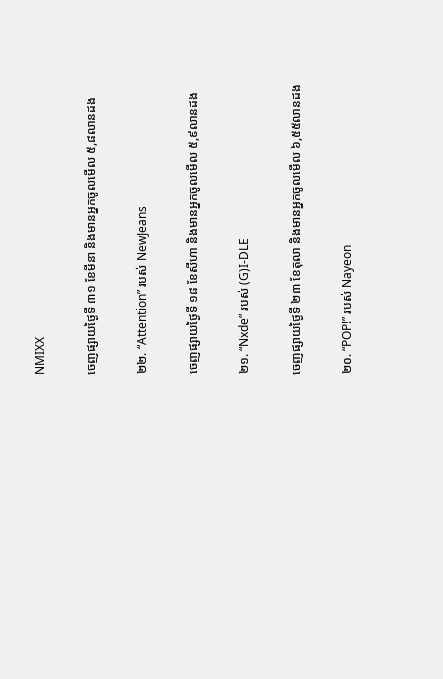NMIXX

ចេញផ្សាយថ្ងៃទី ៣១ ខែមីនា និងមានអ្នកចូលមើល ៥,៨លានដង

២២. “Attention” របស់ NewJeans

ចេញផ្សាយថ្ងៃទី ១៨ ខែសីហា និងមានអ្នកចូលមើល ៥,៩លានដង

២១. “Nxde” របស់ (G)I-DLE

ចេញផ្សាយថ្ងៃទី ២៣ ខែតុលា និងមានអ្នកចូលមើល ៦,៥៥លានដង

២០. “POP!” របស់ Nayeon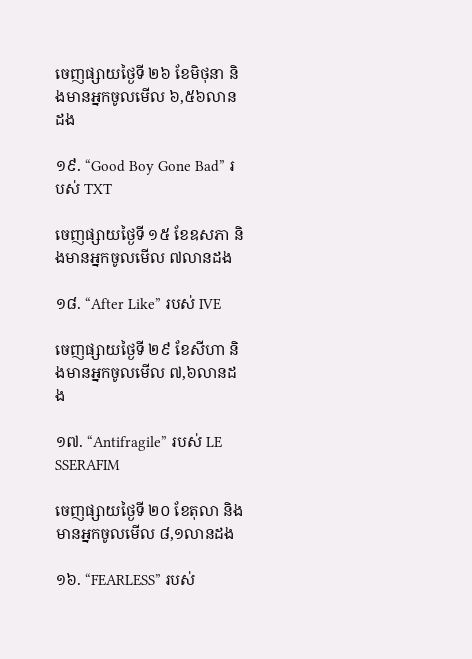ចេញផ្សាយថ្ងៃទី ២៦ ខែមិថុនា និងមានអ្នកចូលមើល ៦,៥៦លានដង

១៩. “Good Boy Gone Bad” របស់ TXT

ចេញផ្សាយថ្ងៃទី ១៥ ខែឧសភា និងមានអ្នកចូលមើល ៧លានដង

១៨. “After Like” របស់ IVE

ចេញផ្សាយថ្ងៃទី ២៩ ខែសីហា និងមានអ្នកចូលមើល ៧,៦លានដង

១៧. “Antifragile” របស់ LE SSERAFIM

ចេញផ្សាយថ្ងៃទី ២០ ខែតុលា និងមានអ្នកចូលមើល ៨,១លានដង

១៦. “FEARLESS” របស់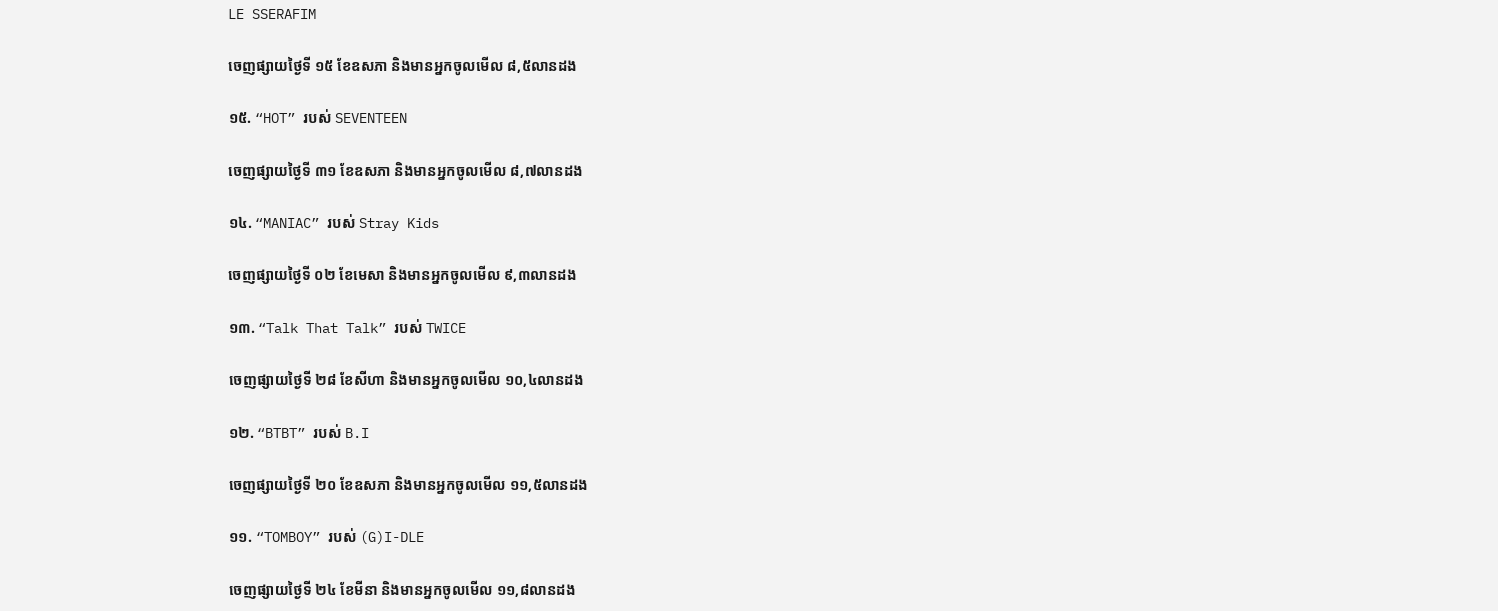LE SSERAFIM

ចេញផ្សាយថ្ងៃទី ១៥ ខែឧសភា និងមានអ្នកចូលមើល ៨,៥លានដង

១៥. “HOT” របស់ SEVENTEEN

ចេញផ្សាយថ្ងៃទី ៣១ ខែឧសភា និងមានអ្នកចូលមើល ៨,៧លានដង

១៤. “MANIAC” របស់ Stray Kids

ចេញផ្សាយថ្ងៃទី ០២ ខែមេសា និងមានអ្នកចូលមើល ៩,៣លានដង

១៣. “Talk That Talk” របស់ TWICE

ចេញផ្សាយថ្ងៃទី ២៨ ខែសីហា និងមានអ្នកចូលមើល ១០,៤លានដង

១២. “BTBT” របស់ B.I

ចេញផ្សាយថ្ងៃទី ២០ ខែឧសភា និងមានអ្នកចូលមើល ១១,៥លានដង

១១. “TOMBOY” របស់ (G)I-DLE

ចេញផ្សាយថ្ងៃទី ២៤ ខែមីនា និងមានអ្នកចូលមើល ១១,៨លានដង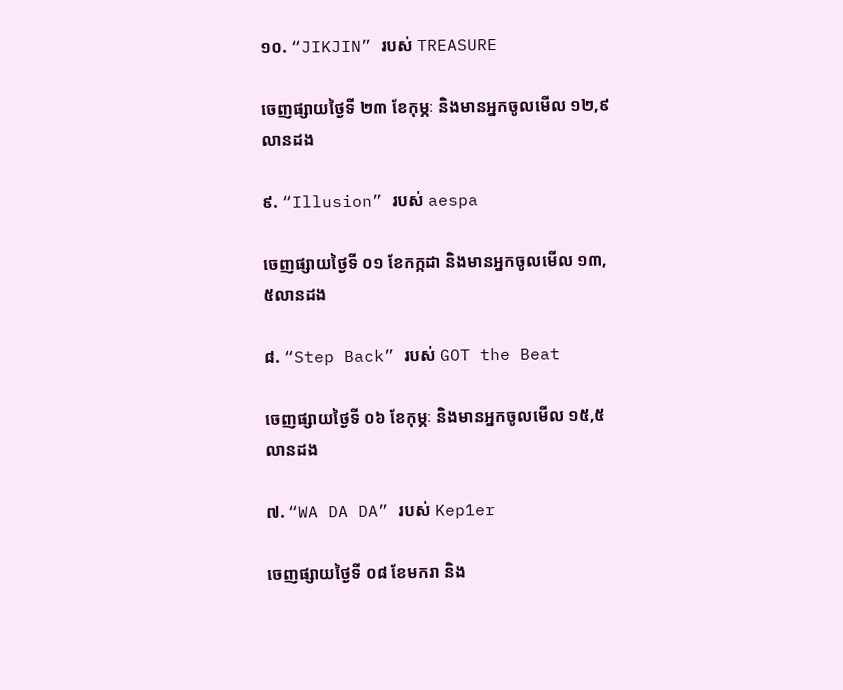១០. “JIKJIN” របស់ TREASURE

ចេញផ្សាយថ្ងៃទី ២៣ ខែកុម្ភៈ និងមានអ្នកចូលមើល ១២,៩លានដង

៩. “Illusion” របស់ aespa

ចេញផ្សាយថ្ងៃទី ០១ ខែកក្កដា និងមានអ្នកចូលមើល ១៣,៥លានដង

៨. “Step Back” របស់ GOT the Beat

ចេញផ្សាយថ្ងៃទី ០៦ ខែកុម្ភៈ និងមានអ្នកចូលមើល ១៥,៥លានដង

៧. “WA DA DA” របស់ Kep1er

ចេញផ្សាយថ្ងៃទី ០៨ ខែមករា និង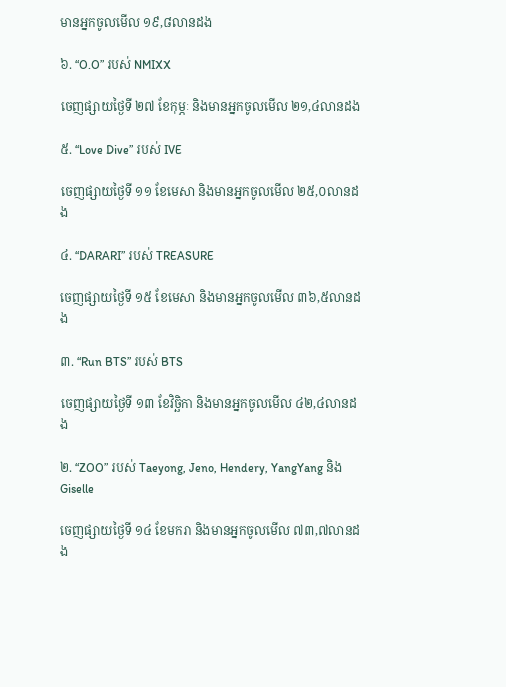មានអ្នកចូលមើល ១៩,៨លានដង

៦. “O.O” របស់ NMIXX

ចេញផ្សាយថ្ងៃទី ២៧ ខែកុម្ភៈ និងមានអ្នកចូលមើល ២១,៤លានដង

៥. “Love Dive” របស់ IVE

ចេញផ្សាយថ្ងៃទី ១១ ខែមេសា និងមានអ្នកចូលមើល ២៥,០លានដង

៤. “DARARI” របស់ TREASURE

ចេញផ្សាយថ្ងៃទី ១៥ ខែមេសា និងមានអ្នកចូលមើល ៣៦,៥លានដង

៣. “Run BTS” របស់ BTS

ចេញផ្សាយថ្ងៃទី ១៣ ខែវិច្ឆិកា និងមានអ្នកចូលមើល ៤២,៤លានដង

២. “ZOO” របស់ Taeyong, Jeno, Hendery, YangYang និង Giselle

ចេញផ្សាយថ្ងៃទី ១៤ ខែមករា និងមានអ្នកចូលមើល ៧៣,៧លានដង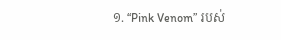១. “Pink Venom” របស់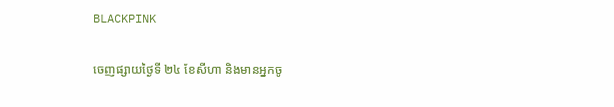BLACKPINK

ចេញផ្សាយថ្ងៃទី ២៤ ខែសីហា និងមានអ្នកចូ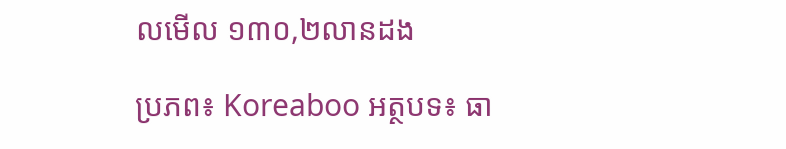លមើល ១៣០,២លានដង

ប្រភព៖ Koreaboo អត្ថបទ៖ ធា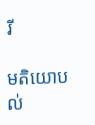រី

មតិយោបល់